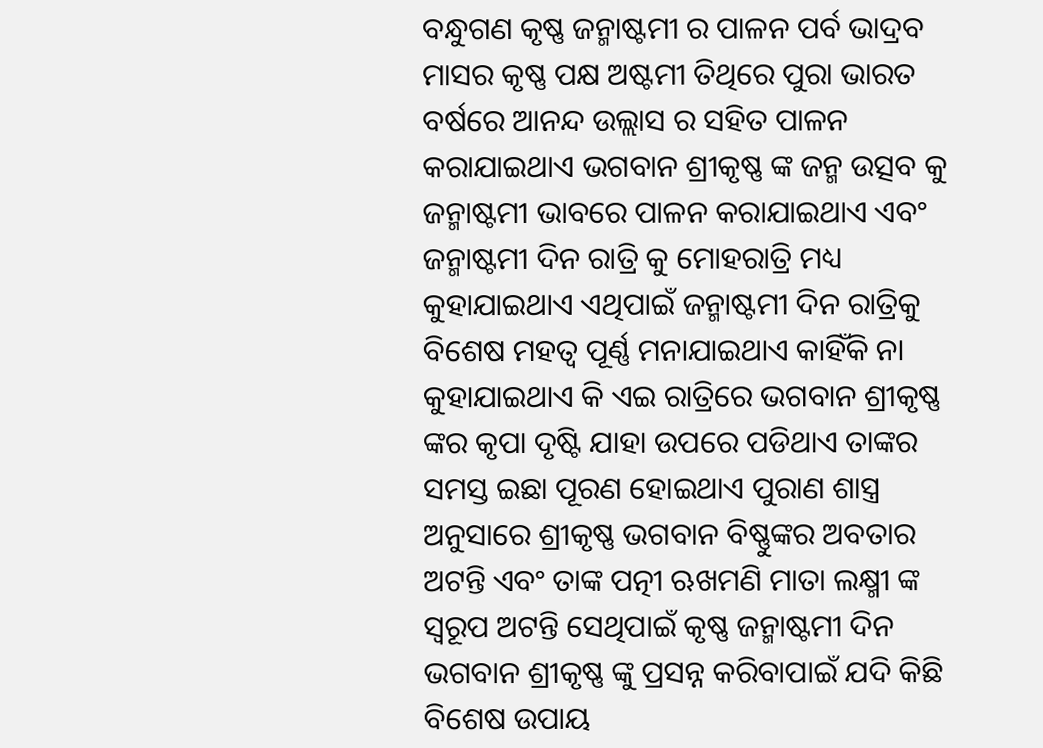ବନ୍ଧୁଗଣ କୃଷ୍ଣ ଜନ୍ମାଷ୍ଟମୀ ର ପାଳନ ପର୍ବ ଭାଦ୍ରବ ମାସର କୃଷ୍ଣ ପକ୍ଷ ଅଷ୍ଟମୀ ତିଥିରେ ପୁରା ଭାରତ ବର୍ଷରେ ଆନନ୍ଦ ଉଲ୍ଲାସ ର ସହିତ ପାଳନ କରାଯାଇଥାଏ ଭଗବାନ ଶ୍ରୀକୃଷ୍ଣ ଙ୍କ ଜନ୍ମ ଉତ୍ସବ କୁ ଜନ୍ମାଷ୍ଟମୀ ଭାବରେ ପାଳନ କରାଯାଇଥାଏ ଏବଂ ଜନ୍ମାଷ୍ଟମୀ ଦିନ ରାତ୍ରି କୁ ମୋହରାତ୍ରି ମଧ୍ୟ କୁହାଯାଇଥାଏ ଏଥିପାଇଁ ଜନ୍ମାଷ୍ଟମୀ ଦିନ ରାତ୍ରିକୁ ବିଶେଷ ମହତ୍ୱ ପୂର୍ଣ୍ଣ ମନାଯାଇଥାଏ କାହିଁକି ନା କୁହାଯାଇଥାଏ କି ଏଇ ରାତ୍ରିରେ ଭଗବାନ ଶ୍ରୀକୃଷ୍ଣ ଙ୍କର କୃପା ଦୃଷ୍ଟି ଯାହା ଉପରେ ପଡିଥାଏ ତାଙ୍କର ସମସ୍ତ ଇଛା ପୂରଣ ହୋଇଥାଏ ପୁରାଣ ଶାସ୍ତ୍ର ଅନୁସାରେ ଶ୍ରୀକୃଷ୍ଣ ଭଗବାନ ବିଷ୍ଣୁଙ୍କର ଅବତାର ଅଟନ୍ତି ଏବଂ ତାଙ୍କ ପତ୍ନୀ ଋଖମଣି ମାତା ଲକ୍ଷ୍ମୀ ଙ୍କ ସ୍ୱରୂପ ଅଟନ୍ତି ସେଥିପାଇଁ କୃଷ୍ଣ ଜନ୍ମାଷ୍ଟମୀ ଦିନ ଭଗବାନ ଶ୍ରୀକୃଷ୍ଣ ଙ୍କୁ ପ୍ରସନ୍ନ କରିବାପାଇଁ ଯଦି କିଛି ବିଶେଷ ଉପାୟ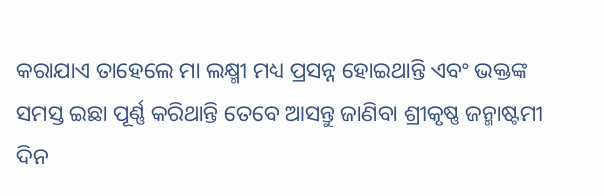କରାଯାଏ ତାହେଲେ ମା ଲକ୍ଷ୍ମୀ ମଧ୍ୟ ପ୍ରସନ୍ନ ହୋଇଥାନ୍ତି ଏବଂ ଭକ୍ତଙ୍କ ସମସ୍ତ ଇଛା ପୂର୍ଣ୍ଣ କରିଥାନ୍ତି ତେବେ ଆସନ୍ତୁ ଜାଣିବା ଶ୍ରୀକୃଷ୍ଣ ଜନ୍ମାଷ୍ଟମୀ ଦିନ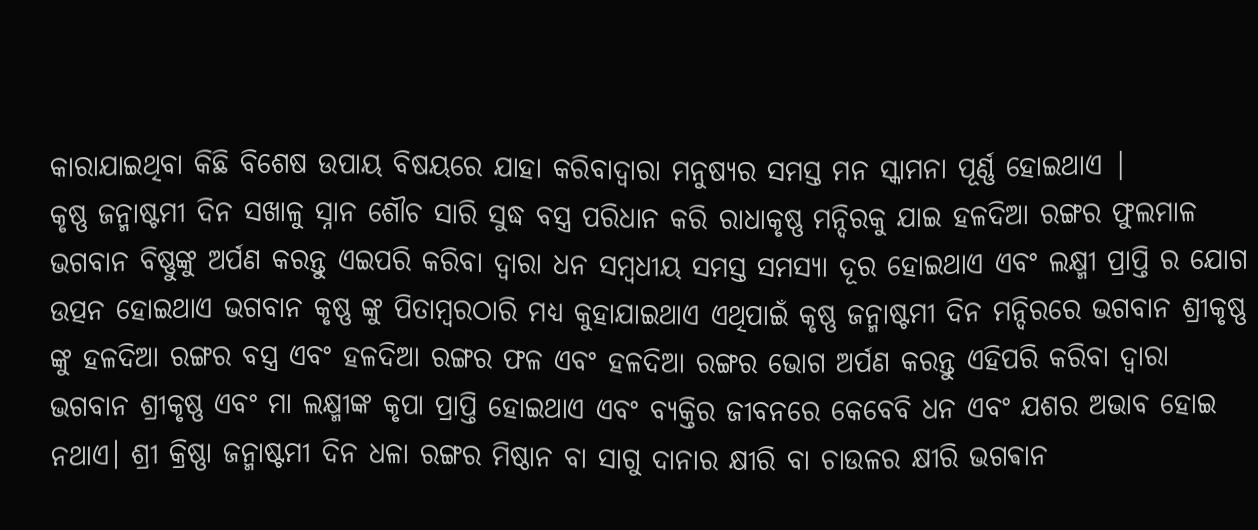କାରାଯାଇଥିବା କିଛି ବିଶେଷ ଉପାୟ ବିଷୟରେ ଯାହା କରିବାଦ୍ୱାରା ମନୁଷ୍ୟର ସମସ୍ତ ମନ ସ୍କାମନା ପୂର୍ଣ୍ଣ ହୋଇଥାଏ |
କୃଷ୍ଣ ଜନ୍ମାଷ୍ଟମୀ ଦିନ ସଖାଳୁ ସ୍ନାନ ଶୌଚ ସାରି ସୁଦ୍ଧ ବସ୍ତ୍ର ପରିଧାନ କରି ରାଧାକୃଷ୍ଣ ମନ୍ଦିରକୁ ଯାଇ ହଳଦିଆ ରଙ୍ଗର ଫୁଲମାଳ ଭଗବାନ ବିଷ୍ଣୁଙ୍କୁ ଅର୍ପଣ କରନ୍ତୁ ଏଇପରି କରିବା ଦ୍ୱାରା ଧନ ସମ୍ବଧୀୟ ସମସ୍ତ ସମସ୍ୟା ଦୂର ହୋଇଥାଏ ଏବଂ ଲକ୍ଷ୍ମୀ ପ୍ରାପ୍ତି ର ଯୋଗ ଉତ୍ପନ ହୋଇଥାଏ ଭଗବାନ କୃଷ୍ଣ ଙ୍କୁ ପିତାମ୍ବରଠାରି ମଧ୍ୟ କୁହାଯାଇଥାଏ ଏଥିପାଇଁ କୃଷ୍ଣ ଜନ୍ମାଷ୍ଟମୀ ଦିନ ମନ୍ଦିରରେ ଭଗବାନ ଶ୍ରୀକୃଷ୍ଣ ଙ୍କୁ ହଳଦିଆ ରଙ୍ଗର ବସ୍ତ୍ର ଏବଂ ହଳଦିଆ ରଙ୍ଗର ଫଳ ଏବଂ ହଳଦିଆ ରଙ୍ଗର ଭୋଗ ଅର୍ପଣ କରନ୍ତୁ ଏହିପରି କରିବା ଦ୍ୱାରା ଭଗବାନ ଶ୍ରୀକୃଷ୍ଣ ଏବଂ ମା ଲକ୍ଷ୍ମୀଙ୍କ କୃପା ପ୍ରାପ୍ତି ହୋଇଥାଏ ଏବଂ ବ୍ୟକ୍ତିର ଜୀବନରେ କେବେବି ଧନ ଏବଂ ଯଶର ଅଭାବ ହୋଇ ନଥାଏ। ଶ୍ରୀ କ୍ରିଷ୍ଣା ଜନ୍ମାଷ୍ଟମୀ ଦିନ ଧଳା ରଙ୍ଗର ମିଷ୍ଠାନ ବା ସାଗୁ ଦାନାର କ୍ଷୀରି ବା ଚାଉଳର କ୍ଷୀରି ଭଗଵାନ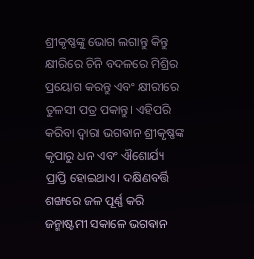ଶ୍ରୀକୃଷ୍ଣଙ୍କୁ ଭୋଗ ଲଗାନ୍ତୁ କିନ୍ତୁ କ୍ଷୀରିରେ ଚିନି ବଦଳରେ ମିଶ୍ରିର ପ୍ରୟୋଗ କରନ୍ତୁ ଏବଂ କ୍ଷୀରୀରେ ତୁଳସୀ ପତ୍ର ପକାନ୍ତୁ। ଏହିପରି କରିବା ଦ୍ବାରା ଭଗଵାନ ଶ୍ରୀକୃଷ୍ଣଙ୍କ କୃପାରୁ ଧନ ଏବଂ ଐଶୋର୍ଯ୍ୟ ପ୍ରାପ୍ତି ହୋଇଥାଏ। ଦକ୍ଷିଣବର୍ତ୍ତି ଶଙ୍ଖରେ ଜଳ ପୂର୍ଣ୍ଣ କରି ଜନ୍ମାଷ୍ଟମୀ ସକାଳେ ଭଗଵାନ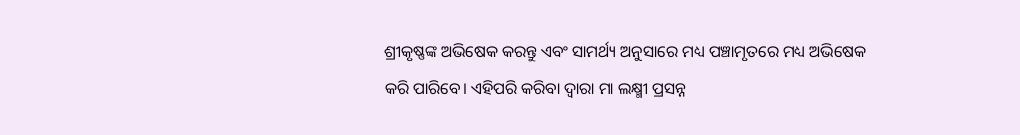ଶ୍ରୀକୃଷ୍ଣଙ୍କ ଅଭିଷେକ କରନ୍ତୁ ଏବଂ ସାମର୍ଥ୍ୟ ଅନୁସାରେ ମଧ୍ୟ ପଞ୍ଚାମୃତରେ ମଧ୍ୟ ଅଭିଷେକ କରି ପାରିବେ। ଏହିପରି କରିବା ଦ୍ବାରା ମା ଲକ୍ଷ୍ମୀ ପ୍ରସନ୍ନ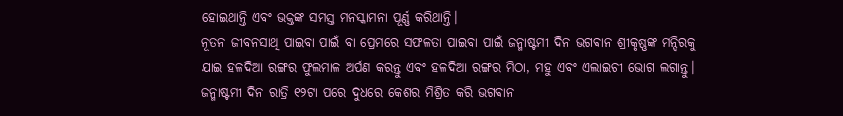ହୋଇଥାନ୍ତି ଏବଂ ଭକ୍ତଙ୍କ ସମସ୍ତ ମନସ୍କାମନା ପୂର୍ଣ୍ଣ କରିଥାନ୍ତି।
ନୂତନ ଜୀବନସାଥି ପାଇବା ପାଇଁ ବା ପ୍ରେମରେ ସଫଳତା ପାଇବା ପାଇଁ ଜନ୍ମାଷ୍ଟମୀ ଦିନ ଭଗଵାନ ଶ୍ରୀକୃଷ୍ଣଙ୍କ ମନ୍ଦିରକୁ ଯାଇ ହଳଦିଆ ରଙ୍ଗର ଫୁଲମାଳ ଅର୍ପଣ କରନ୍ତୁ ଏବଂ ହଳଦିଆ ରଙ୍ଗର ମିଠା, ମହୁ ଏବଂ ଏଲାଇଚୀ ଭୋଗ ଲଗାନ୍ତୁ। ଜନ୍ମାଷ୍ଟମୀ ଦିନ ରାତ୍ରି ୧୨ଟା ପରେ ଦୁଧରେ କେଶର ମିଶ୍ରିତ କରି ଭଗଵାନ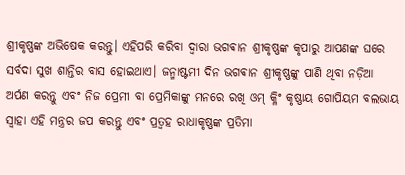ଶ୍ରୀକୃଷ୍ଣଙ୍କ ଅଭିଷେକ କରନ୍ତୁ। ଏହିପରି କରିବା ଦ୍ବାରା ଭଗଵାନ ଶ୍ରୀକୃଷ୍ଣଙ୍କ କୃପାରୁ ଆପଣଙ୍କ ଘରେ ସର୍ବଦା ସୁଖ ଶାନ୍ତିର ବାସ ହୋଇଥାଏ। ଜନ୍ମାଷ୍ଟମୀ ଦିନ ଭଗଵାନ ଶ୍ରୀକୃଷ୍ଣଙ୍କୁ ପାଣି ଥିବା ନଡ଼ିଆ ଅର୍ପଣ କରନ୍ତୁ ଏବଂ ନିଜ ପ୍ରେମୀ ବା ପ୍ରେମିକାଙ୍କୁ ମନରେ ରଖି ଓମ୍ କ୍ଳିଂ କୃଷ୍ଣାୟ ଗୋପିୟମ ବଲଭାୟ ସ୍ୱାହା ଏହି ମନ୍ତ୍ରର ଜପ କରନ୍ତୁ ଏବଂ ପ୍ରତ୍ୱହ ରାଧାକୃଷ୍ଣଙ୍କ ପ୍ରତିମା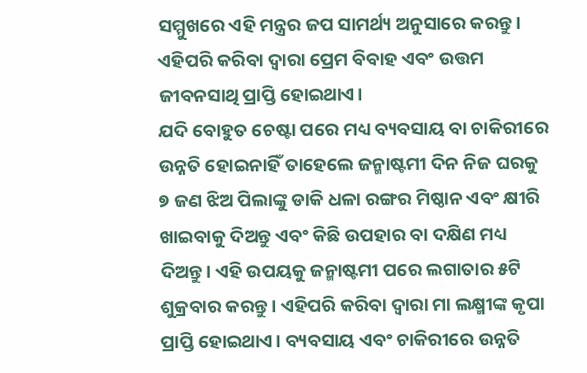ସମ୍ମୁଖରେ ଏହି ମନ୍ତ୍ରର ଜପ ସାମର୍ଥ୍ୟ ଅନୁସାରେ କରନ୍ତୁ। ଏହିପରି କରିବା ଦ୍ବାରା ପ୍ରେମ ବିବାହ ଏବଂ ଉତ୍ତମ ଜୀବନସାଥି ପ୍ରାପ୍ତି ହୋଇଥାଏ।
ଯଦି ବୋହୁତ ଚେଷ୍ଟା ପରେ ମଧ୍ୟ ବ୍ୟବସାୟ ବା ଚାକିରୀରେ ଉନ୍ନତି ହୋଇନାହିଁ ତାହେଲେ ଜନ୍ମାଷ୍ଟମୀ ଦିନ ନିଜ ଘରକୁ ୭ ଜଣ ଝିଅ ପିଲାଙ୍କୁ ଡାକି ଧଳା ରଙ୍ଗର ମିଷ୍ଠାନ ଏବଂ କ୍ଷୀରି ଖାଇବାକୁ ଦିଅନ୍ତୁ ଏବଂ କିଛି ଉପହାର ବା ଦକ୍ଷିଣ ମଧ୍ୟ ଦିଅନ୍ତୁ। ଏହି ଉପୟକୁ ଜନ୍ମାଷ୍ଟମୀ ପରେ ଲଗାତାର ୫ଟି ଶୁକ୍ରବାର କରନ୍ତୁ। ଏହିପରି କରିବା ଦ୍ବାରା ମା ଲକ୍ଷ୍ମୀଙ୍କ କୃପା ପ୍ରାପ୍ତି ହୋଇଥାଏ। ବ୍ୟବସାୟ ଏବଂ ଚାକିରୀରେ ଉନ୍ନତି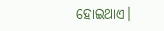ହୋଇଥାଏ।